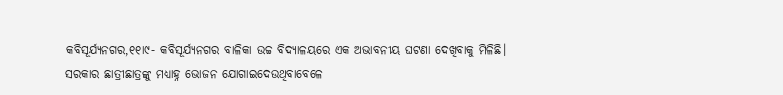କବିସୂର୍ଯ୍ୟନଗର,୧୧ା୯- କବିସୂର୍ଯ୍ୟନଗର ବାଳିକା ଉଚ୍ଚ ବିଦ୍ୟାଳୟରେ ଏକ ଅଭାବନୀୟ ଘଟଣା ଦେଖିବାକୁ ମିଳିଛି। ସରକାର ଛାତ୍ରୀଛାତ୍ରଙ୍କୁ ମଧ୍ୟାହ୍ନ ଭୋଜନ ଯୋଗାଇଦେଉଥିବାବେଳେ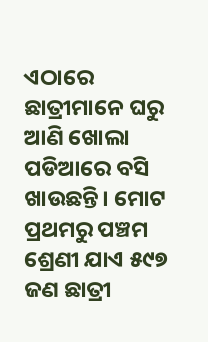ଏଠାରେ ଛାତ୍ରୀମାନେ ଘରୁ ଆଣି ଖୋଲା ପଡିଆରେ ବସି ଖାଉଛନ୍ତି। ମୋଟ ପ୍ରଥମରୁ ପଞ୍ଚମ ଶ୍ରେଣୀ ଯାଏ ୫୯୭ ଜଣ ଛାତ୍ରୀ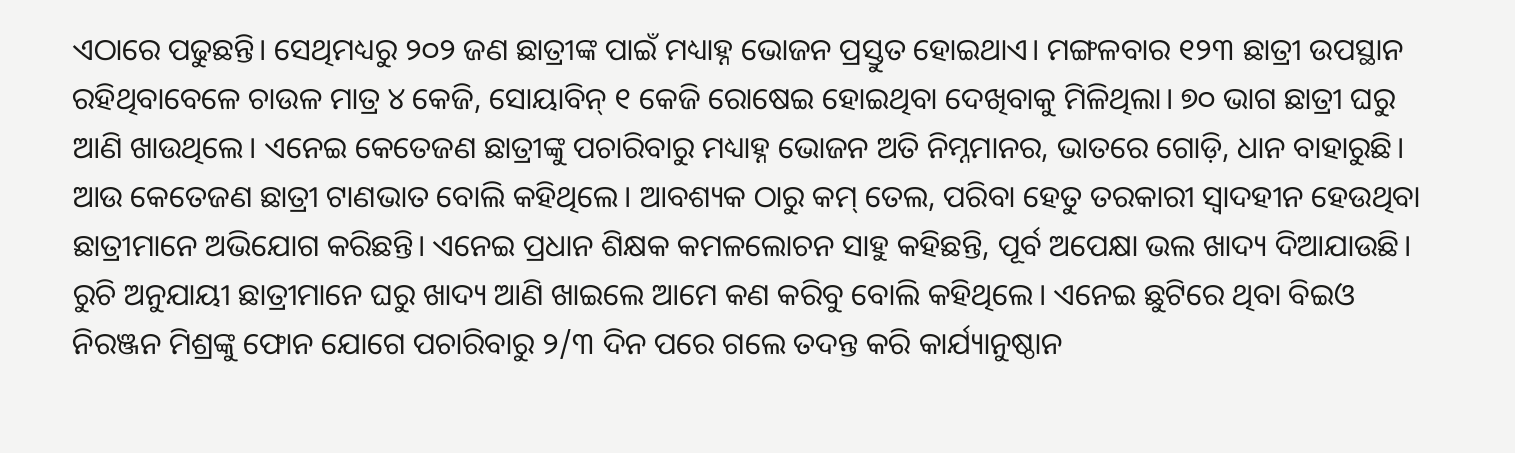ଏଠାରେ ପଢୁଛନ୍ତି। ସେଥିମଧ୍ୟରୁ ୨୦୨ ଜଣ ଛାତ୍ରୀଙ୍କ ପାଇଁ ମଧ୍ୟାହ୍ନ ଭୋଜନ ପ୍ରସ୍ତୁତ ହୋଇଥାଏ। ମଙ୍ଗଳବାର ୧୨୩ ଛାତ୍ରୀ ଉପସ୍ଥାନ ରହିଥିବାବେଳେ ଚାଉଳ ମାତ୍ର ୪ କେଜି, ସୋୟାବିନ୍ ୧ କେଜି ରୋଷେଇ ହୋଇଥିବା ଦେଖିବାକୁ ମିଳିଥିଲା। ୭୦ ଭାଗ ଛାତ୍ରୀ ଘରୁ ଆଣି ଖାଉଥିଲେ। ଏନେଇ କେତେଜଣ ଛାତ୍ରୀଙ୍କୁ ପଚାରିବାରୁ ମଧ୍ୟାହ୍ନ ଭୋଜନ ଅତି ନିମ୍ନମାନର, ଭାତରେ ଗୋଡ଼ି, ଧାନ ବାହାରୁଛି। ଆଉ କେତେଜଣ ଛାତ୍ରୀ ଟାଣଭାତ ବୋଲି କହିଥିଲେ। ଆବଶ୍ୟକ ଠାରୁ କମ୍ ତେଲ, ପରିବା ହେତୁ ତରକାରୀ ସ୍ବାଦହୀନ ହେଉଥିବା ଛାତ୍ରୀମାନେ ଅଭିଯୋଗ କରିଛନ୍ତି। ଏନେଇ ପ୍ରଧାନ ଶିକ୍ଷକ କମଳଲୋଚନ ସାହୁ କହିଛନ୍ତି, ପୂର୍ବ ଅପେକ୍ଷା ଭଲ ଖାଦ୍ୟ ଦିଆଯାଉଛି। ରୁଚି ଅନୁଯାୟୀ ଛାତ୍ରୀମାନେ ଘରୁ ଖାଦ୍ୟ ଆଣି ଖାଇଲେ ଆମେ କଣ କରିବୁ ବୋଲି କହିଥିଲେ। ଏନେଇ ଛୁଟିରେ ଥିବା ବିଇଓ ନିରଞ୍ଜନ ମିଶ୍ରଙ୍କୁ ଫୋନ ଯୋଗେ ପଚାରିବାରୁ ୨/୩ ଦିନ ପରେ ଗଲେ ତଦନ୍ତ କରି କାର୍ଯ୍ୟାନୁଷ୍ଠାନ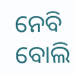ନେବି ବୋଲି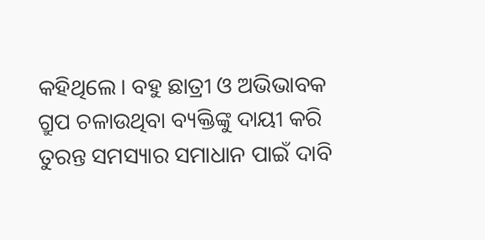କହିଥିଲେ। ବହୁ ଛାତ୍ରୀ ଓ ଅଭିଭାବକ ଗ୍ରୁପ ଚଳାଉଥିବା ବ୍ୟକ୍ତିଙ୍କୁ ଦାୟୀ କରି ତୁରନ୍ତ ସମସ୍ୟାର ସମାଧାନ ପାଇଁ ଦାବି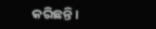କରିଛନ୍ତି।